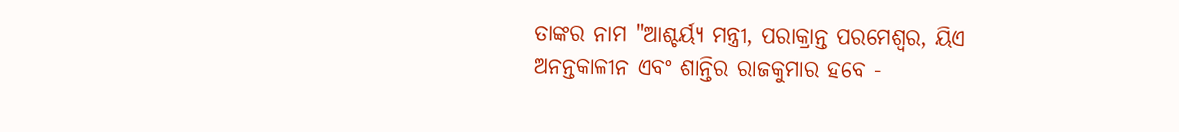ତାଙ୍କର ନାମ "ଆଶ୍ଚର୍ୟ୍ଯ ମନ୍ତ୍ରୀ, ପରାକ୍ରାନ୍ତ ପରମେଶ୍ବର, ୟିଏ ଅନନ୍ତକାଳୀନ ଏବଂ ଶାନ୍ତିର ରାଜକୁମାର ହବେ -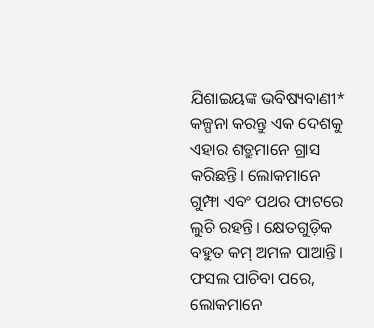ଯିଶାଇୟଙ୍କ ଭବିଷ୍ୟବାଣୀ*
କଳ୍ପନା କରନ୍ତୁ ଏକ ଦେଶକୁ ଏହାର ଶତ୍ରୁମାନେ ଗ୍ରାସ କରିଛନ୍ତି। ଲୋକମାନେ ଗୁମ୍ଫା ଏବଂ ପଥର ଫାଟରେ ଲୁଚି ରହନ୍ତି। କ୍ଷେତଗୁଡ଼ିକ ବହୁତ କମ୍ ଅମଳ ପାଆନ୍ତି। ଫସଲ ପାଚିବା ପରେ, ଲୋକମାନେ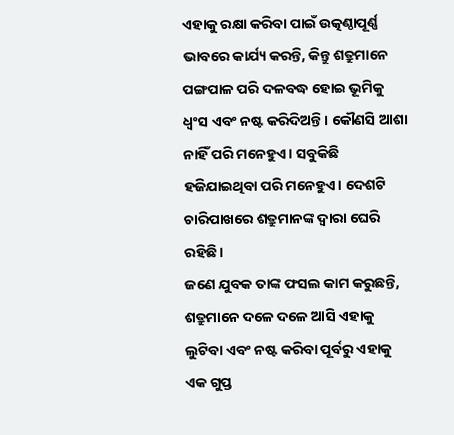ଏହାକୁ ରକ୍ଷା କରିବା ପାଇଁ ଉତ୍କଣ୍ଠାପୂର୍ଣ୍ଣ ଭାବରେ କାର୍ଯ୍ୟ କରନ୍ତି, କିନ୍ତୁ ଶତ୍ରୁମାନେ ପଙ୍ଗପାଳ ପରି ଦଳବଦ୍ଧ ହୋଇ ଭୂମିକୁ ଧ୍ୱଂସ ଏବଂ ନଷ୍ଟ କରିଦିଅନ୍ତି। କୌଣସି ଆଶା ନାହିଁ ପରି ମନେହୁଏ। ସବୁକିଛି ହଜିଯାଇଥିବା ପରି ମନେହୁଏ। ଦେଶଟି ଚାରିପାଖରେ ଶତ୍ରୁମାନଙ୍କ ଦ୍ୱାରା ଘେରି ରହିଛି।
ଜଣେ ଯୁବକ ତାଙ୍କ ଫସଲ କାମ କରୁଛନ୍ତି, ଶତ୍ରୁମାନେ ଦଳେ ଦଳେ ଆସି ଏହାକୁ ଲୁଟିବା ଏବଂ ନଷ୍ଟ କରିବା ପୂର୍ବରୁ ଏହାକୁ ଏକ ଗୁପ୍ତ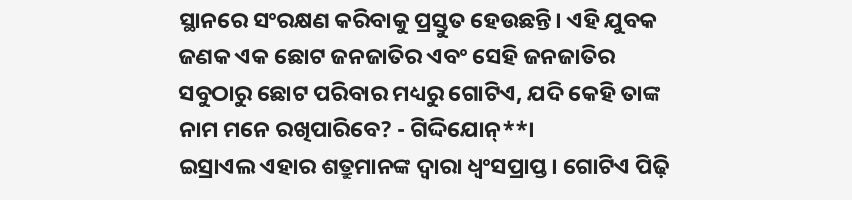ସ୍ଥାନରେ ସଂରକ୍ଷଣ କରିବାକୁ ପ୍ରସ୍ତୁତ ହେଉଛନ୍ତି। ଏହି ଯୁବକ ଜଣକ ଏକ ଛୋଟ ଜନଜାତିର ଏବଂ ସେହି ଜନଜାତିର ସବୁଠାରୁ ଛୋଟ ପରିବାର ମଧ୍ୟରୁ ଗୋଟିଏ, ଯଦି କେହି ତାଙ୍କ ନାମ ମନେ ରଖିପାରିବେ? - ଗିଦ୍ଦିଯୋନ୍**।
ଇସ୍ରାଏଲ ଏହାର ଶତ୍ରୁମାନଙ୍କ ଦ୍ୱାରା ଧ୍ୱଂସପ୍ରାପ୍ତ। ଗୋଟିଏ ପିଢ଼ି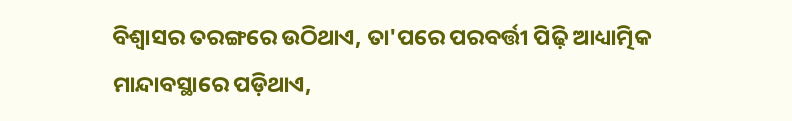ବିଶ୍ୱାସର ତରଙ୍ଗରେ ଉଠିଥାଏ, ତା'ପରେ ପରବର୍ତ୍ତୀ ପିଢ଼ି ଆଧ୍ୟାତ୍ମିକ ମାନ୍ଦାବସ୍ଥାରେ ପଡ଼ିଥାଏ,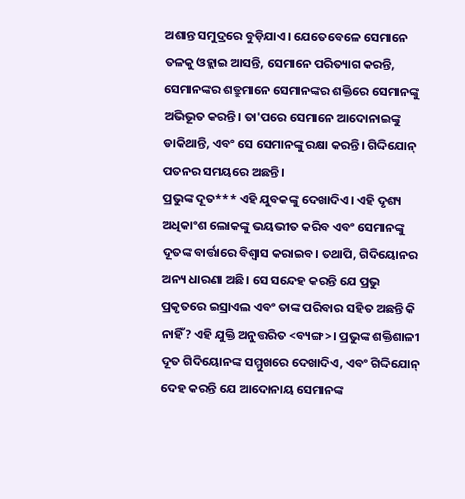ଅଶାନ୍ତ ସମୁଦ୍ରରେ ବୁଡ଼ିଯାଏ। ଯେତେବେଳେ ସେମାନେ ତଳକୁ ଓହ୍ଲାଇ ଆସନ୍ତି, ସେମାନେ ପରିତ୍ୟାଗ କରନ୍ତି, ସେମାନଙ୍କର ଶତ୍ରୁମାନେ ସେମାନଙ୍କର ଶକ୍ତିରେ ସେମାନଙ୍କୁ ଅଭିଭୂତ କରନ୍ତି। ତା'ପରେ ସେମାନେ ଆଦୋନାଇଙ୍କୁ ଡାକିଥାନ୍ତି, ଏବଂ ସେ ସେମାନଙ୍କୁ ରକ୍ଷା କରନ୍ତି। ଗିଦ୍ଦିଯୋନ୍ ପତନର ସମୟରେ ଅଛନ୍ତି।
ପ୍ରଭୁଙ୍କ ଦୂତ*** ଏହି ଯୁବକଙ୍କୁ ଦେଖାଦିଏ। ଏହି ଦୃଶ୍ୟ ଅଧିକାଂଶ ଲୋକଙ୍କୁ ଭୟଭୀତ କରିବ ଏବଂ ସେମାନଙ୍କୁ ଦୂତଙ୍କ ବାର୍ତ୍ତାରେ ବିଶ୍ୱାସ କରାଇବ। ତଥାପି, ଗିଦିୟୋନର ଅନ୍ୟ ଧାରଣା ଅଛି। ସେ ସନ୍ଦେହ କରନ୍ତି ଯେ ପ୍ରଭୁ ପ୍ରକୃତରେ ଇସ୍ରାଏଲ ଏବଂ ତାଙ୍କ ପରିବାର ସହିତ ଅଛନ୍ତି କି ନାହିଁ? ଏହି ଯୁକ୍ତି ଅନୁତ୍ତରିତ <ବ୍ୟଙ୍ଗ>। ପ୍ରଭୁଙ୍କ ଶକ୍ତିଶାଳୀ ଦୂତ ଗିଦିୟୋନଙ୍କ ସମ୍ମୁଖରେ ଦେଖାଦିଏ, ଏବଂ ଗିଦ୍ଦିଯୋନ୍ ଦେହ କରନ୍ତି ଯେ ଆଦୋନାୟ ସେମାନଙ୍କ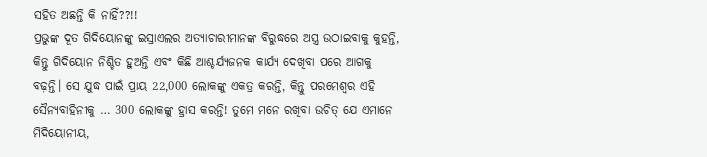ସହିତ ଅଛନ୍ତି କି ନାହିଁ??!!
ପ୍ରଭୁଙ୍କ ଦୂତ ଗିଦିୟୋନଙ୍କୁ ଇସ୍ରାଏଲର ଅତ୍ୟାଚାରୀମାନଙ୍କ ବିରୁଦ୍ଧରେ ଅସ୍ତ୍ର ଉଠାଇବାକୁ କୁହନ୍ତି, କିନ୍ତୁ ଗିଦିୟୋନ ନିଶ୍ଚିତ ହୁଅନ୍ତି ଏବଂ କିଛି ଆଶ୍ଚର୍ଯ୍ୟଜନକ କାର୍ଯ୍ୟ ଦେଖିବା ପରେ ଆଗକୁ ବଢ଼ନ୍ତି। ସେ ଯୁଦ୍ଧ ପାଇଁ ପ୍ରାୟ 22,000 ଲୋକଙ୍କୁ ଏକତ୍ର କରନ୍ତି, କିନ୍ତୁ ପରମେଶ୍ୱର ଏହି ସୈନ୍ୟବାହିନୀକୁ … 300 ଲୋକଙ୍କୁ ହ୍ରାସ କରନ୍ତି! ତୁମେ ମନେ ରଖିବା ଉଚିତ୍ ଯେ ଏମାନେ ମିଦିୟୋନୀୟ,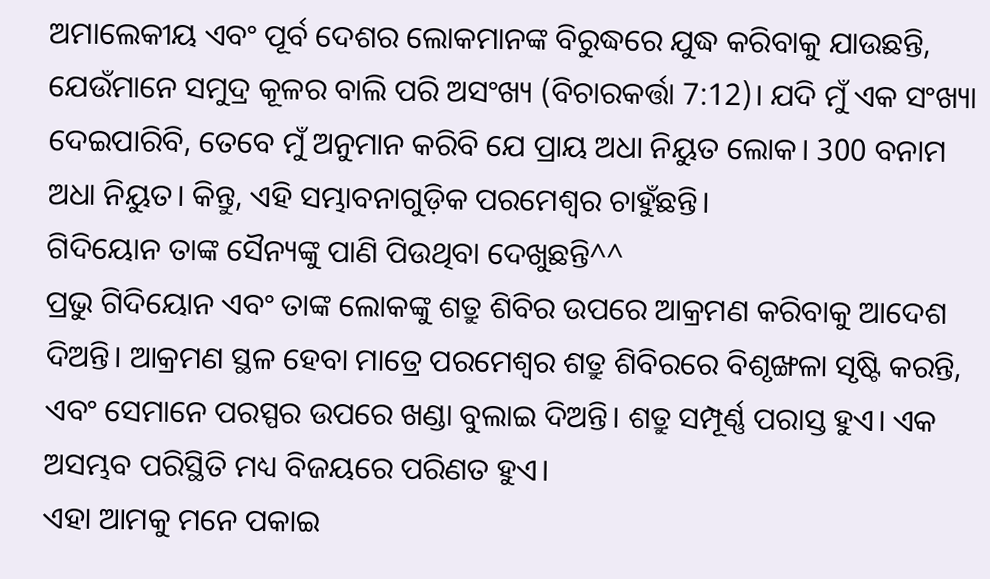ଅମାଲେକୀୟ ଏବଂ ପୂର୍ବ ଦେଶର ଲୋକମାନଙ୍କ ବିରୁଦ୍ଧରେ ଯୁଦ୍ଧ କରିବାକୁ ଯାଉଛନ୍ତି, ଯେଉଁମାନେ ସମୁଦ୍ର କୂଳର ବାଲି ପରି ଅସଂଖ୍ୟ (ବିଚାରକର୍ତ୍ତା 7:12)। ଯଦି ମୁଁ ଏକ ସଂଖ୍ୟା ଦେଇପାରିବି, ତେବେ ମୁଁ ଅନୁମାନ କରିବି ଯେ ପ୍ରାୟ ଅଧା ନିୟୁତ ଲୋକ। 300 ବନାମ ଅଧା ନିୟୁତ। କିନ୍ତୁ, ଏହି ସମ୍ଭାବନାଗୁଡ଼ିକ ପରମେଶ୍ୱର ଚାହୁଁଛନ୍ତି।
ଗିଦିୟୋନ ତାଙ୍କ ସୈନ୍ୟଙ୍କୁ ପାଣି ପିଉଥିବା ଦେଖୁଛନ୍ତି^^
ପ୍ରଭୁ ଗିଦିୟୋନ ଏବଂ ତାଙ୍କ ଲୋକଙ୍କୁ ଶତ୍ରୁ ଶିବିର ଉପରେ ଆକ୍ରମଣ କରିବାକୁ ଆଦେଶ ଦିଅନ୍ତି। ଆକ୍ରମଣ ସ୍ଥଳ ହେବା ମାତ୍ରେ ପରମେଶ୍ୱର ଶତ୍ରୁ ଶିବିରରେ ବିଶୃଙ୍ଖଳା ସୃଷ୍ଟି କରନ୍ତି, ଏବଂ ସେମାନେ ପରସ୍ପର ଉପରେ ଖଣ୍ଡା ବୁଲାଇ ଦିଅନ୍ତି। ଶତ୍ରୁ ସମ୍ପୂର୍ଣ୍ଣ ପରାସ୍ତ ହୁଏ। ଏକ ଅସମ୍ଭବ ପରିସ୍ଥିତି ମଧ୍ୟ ବିଜୟରେ ପରିଣତ ହୁଏ।
ଏହା ଆମକୁ ମନେ ପକାଇ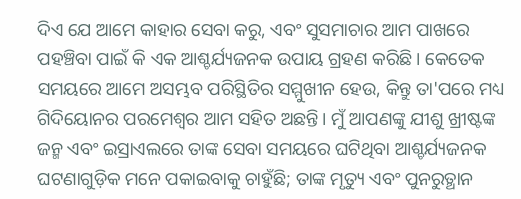ଦିଏ ଯେ ଆମେ କାହାର ସେବା କରୁ, ଏବଂ ସୁସମାଚାର ଆମ ପାଖରେ ପହଞ୍ଚିବା ପାଇଁ କି ଏକ ଆଶ୍ଚର୍ଯ୍ୟଜନକ ଉପାୟ ଗ୍ରହଣ କରିଛି। କେତେକ ସମୟରେ ଆମେ ଅସମ୍ଭବ ପରିସ୍ଥିତିର ସମ୍ମୁଖୀନ ହେଉ, କିନ୍ତୁ ତା'ପରେ ମଧ୍ୟ ଗିଦିୟୋନର ପରମେଶ୍ୱର ଆମ ସହିତ ଅଛନ୍ତି। ମୁଁ ଆପଣଙ୍କୁ ଯୀଶୁ ଖ୍ରୀଷ୍ଟଙ୍କ ଜନ୍ମ ଏବଂ ଇସ୍ରାଏଲରେ ତାଙ୍କ ସେବା ସମୟରେ ଘଟିଥିବା ଆଶ୍ଚର୍ଯ୍ୟଜନକ ଘଟଣାଗୁଡ଼ିକ ମନେ ପକାଇବାକୁ ଚାହୁଁଛି; ତାଙ୍କ ମୃତ୍ୟୁ ଏବଂ ପୁନରୁତ୍ଥାନ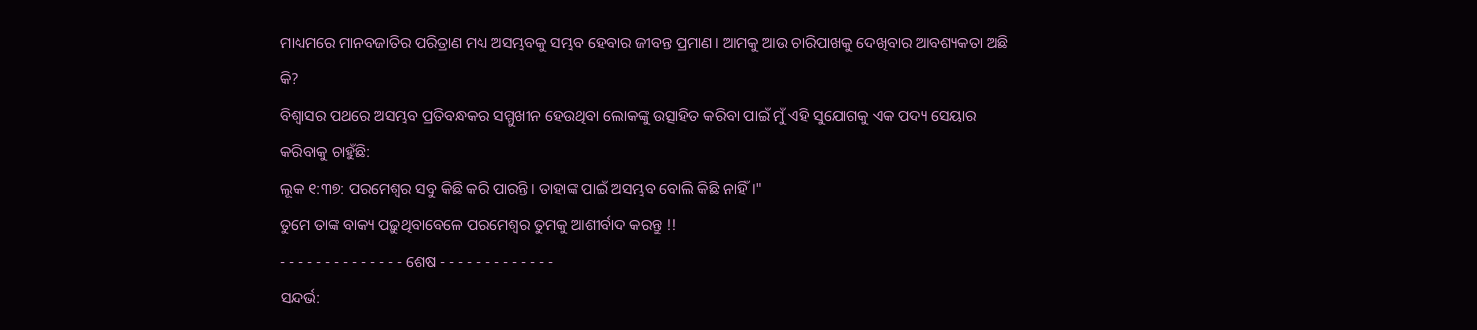ମାଧ୍ୟମରେ ମାନବଜାତିର ପରିତ୍ରାଣ ମଧ୍ୟ ଅସମ୍ଭବକୁ ସମ୍ଭବ ହେବାର ଜୀବନ୍ତ ପ୍ରମାଣ। ଆମକୁ ଆଉ ଚାରିପାଖକୁ ଦେଖିବାର ଆବଶ୍ୟକତା ଅଛି କି?
ବିଶ୍ୱାସର ପଥରେ ଅସମ୍ଭବ ପ୍ରତିବନ୍ଧକର ସମ୍ମୁଖୀନ ହେଉଥିବା ଲୋକଙ୍କୁ ଉତ୍ସାହିତ କରିବା ପାଇଁ ମୁଁ ଏହି ସୁଯୋଗକୁ ଏକ ପଦ୍ୟ ସେୟାର କରିବାକୁ ଚାହୁଁଛି:
ଲୂକ ୧:୩୭: ପରମେଶ୍ବର ସବୁ କିଛି କରି ପାରନ୍ତି। ତାହାଙ୍କ ପାଇଁ ଅସମ୍ଭବ ବୋଲି କିଛି ନାହିଁ।"
ତୁମେ ତାଙ୍କ ବାକ୍ୟ ପଢ଼ୁଥିବାବେଳେ ପରମେଶ୍ୱର ତୁମକୁ ଆଶୀର୍ବାଦ କରନ୍ତୁ !!
- - - - - - - - - - - - - - ଶେଷ - - - - - - - - - - - - -
ସନ୍ଦର୍ଭ: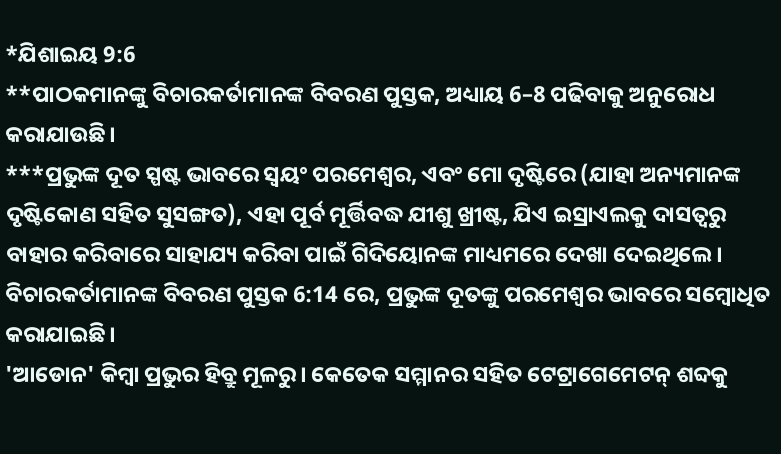*ଯିଶାଇୟ 9:6
**ପାଠକମାନଙ୍କୁ ବିଚାରକର୍ତାମାନଙ୍କ ବିବରଣ ପୁସ୍ତକ, ଅଧ୍ୟାୟ 6–8 ପଢିବାକୁ ଅନୁରୋଧ କରାଯାଉଛି।
***ପ୍ରଭୁଙ୍କ ଦୂତ ସ୍ପଷ୍ଟ ଭାବରେ ସ୍ୱୟଂ ପରମେଶ୍ୱର, ଏବଂ ମୋ ଦୃଷ୍ଟିରେ (ଯାହା ଅନ୍ୟମାନଙ୍କ ଦୃଷ୍ଟିକୋଣ ସହିତ ସୁସଙ୍ଗତ), ଏହା ପୂର୍ବ ମୂର୍ତ୍ତିବଦ୍ଧ ଯୀଶୁ ଖ୍ରୀଷ୍ଟ, ଯିଏ ଇସ୍ରାଏଲକୁ ଦାସତ୍ୱରୁ ବାହାର କରିବାରେ ସାହାଯ୍ୟ କରିବା ପାଇଁ ଗିଦିୟୋନଙ୍କ ମାଧ୍ୟମରେ ଦେଖା ଦେଇଥିଲେ। ବିଚାରକର୍ତାମାନଙ୍କ ବିବରଣ ପୁସ୍ତକ 6:14 ରେ, ପ୍ରଭୁଙ୍କ ଦୂତଙ୍କୁ ପରମେଶ୍ୱର ଭାବରେ ସମ୍ବୋଧିତ କରାଯାଇଛି।
'ଆଡୋନ' କିମ୍ବା ପ୍ରଭୁର ହିବ୍ରୁ ମୂଳରୁ। କେତେକ ସମ୍ମାନର ସହିତ ଟେଟ୍ରାଗେମେଟନ୍ ଶବ୍ଦକୁ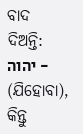ବାଦ ଦିଅନ୍ତି: יהוה - (ଯିହୋବା), କିନ୍ତୁ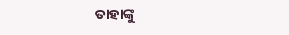ତାହାଙ୍କୁ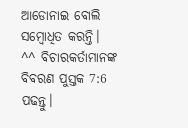ଆଡୋନାଇ ବୋଲି ସମ୍ବୋଧିତ କରନ୍ତି।
^^ ବିଚାରକର୍ତାମାନଙ୍କ ବିବରଣ ପୁସ୍ତକ 7:6 ପଢନ୍ତୁ।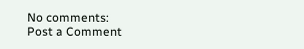No comments:
Post a Comment